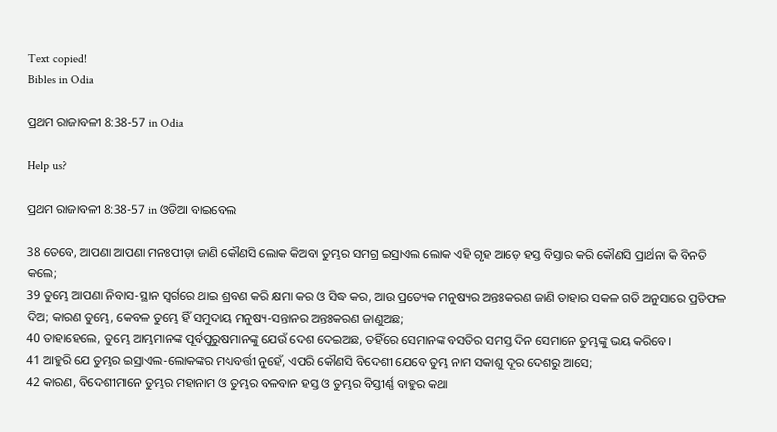Text copied!
Bibles in Odia

ପ୍ରଥମ ରାଜାବଳୀ 8:38-57 in Odia

Help us?

ପ୍ରଥମ ରାଜାବଳୀ 8:38-57 in ଓଡିଆ ବାଇବେଲ

38 ତେବେ, ଆପଣା ଆପଣା ମନଃପୀଡ଼ା ଜାଣି କୌଣସି ଲୋକ କିଅବା ତୁମ୍ଭର ସମଗ୍ର ଇସ୍ରାଏଲ ଲୋକ ଏହି ଗୃହ ଆଡ଼େ ହସ୍ତ ବିସ୍ତାର କରି କୌଣସି ପ୍ରାର୍ଥନା କି ବିନତି କଲେ;
39 ତୁମ୍ଭେ ଆପଣା ନିବାସ-ସ୍ଥାନ ସ୍ୱର୍ଗରେ ଥାଇ ଶ୍ରବଣ କରି କ୍ଷମା କର ଓ ସିଦ୍ଧ କର, ଆଉ ପ୍ରତ୍ୟେକ ମନୁଷ୍ୟର ଅନ୍ତଃକରଣ ଜାଣି ତାହାର ସକଳ ଗତି ଅନୁସାରେ ପ୍ରତିଫଳ ଦିଅ; କାରଣ ତୁମ୍ଭେ, କେବଳ ତୁମ୍ଭେ ହିଁ ସମୁଦାୟ ମନୁଷ୍ୟ-ସନ୍ତାନର ଅନ୍ତଃକରଣ ଜାଣୁଅଛ;
40 ତାହାହେଲେ, ତୁମ୍ଭେ ଆମ୍ଭମାନଙ୍କ ପୂର୍ବପୁରୁଷମାନଙ୍କୁ ଯେଉଁ ଦେଶ ଦେଇଅଛ, ତହିଁରେ ସେମାନଙ୍କ ବସତିର ସମସ୍ତ ଦିନ ସେମାନେ ତୁମ୍ଭଙ୍କୁ ଭୟ କରିବେ।
41 ଆହୁରି ଯେ ତୁମ୍ଭର ଇସ୍ରାଏଲ-ଲୋକଙ୍କର ମଧ୍ୟବର୍ତ୍ତୀ ନୁହେଁ, ଏପରି କୌଣସି ବିଦେଶୀ ଯେବେ ତୁମ୍ଭ ନାମ ସକାଶୁ ଦୂର ଦେଶରୁ ଆସେ;
42 କାରଣ, ବିଦେଶୀମାନେ ତୁମ୍ଭର ମହାନାମ ଓ ତୁମ୍ଭର ବଳବାନ ହସ୍ତ ଓ ତୁମ୍ଭର ବିସ୍ତୀର୍ଣ୍ଣ ବାହୁର କଥା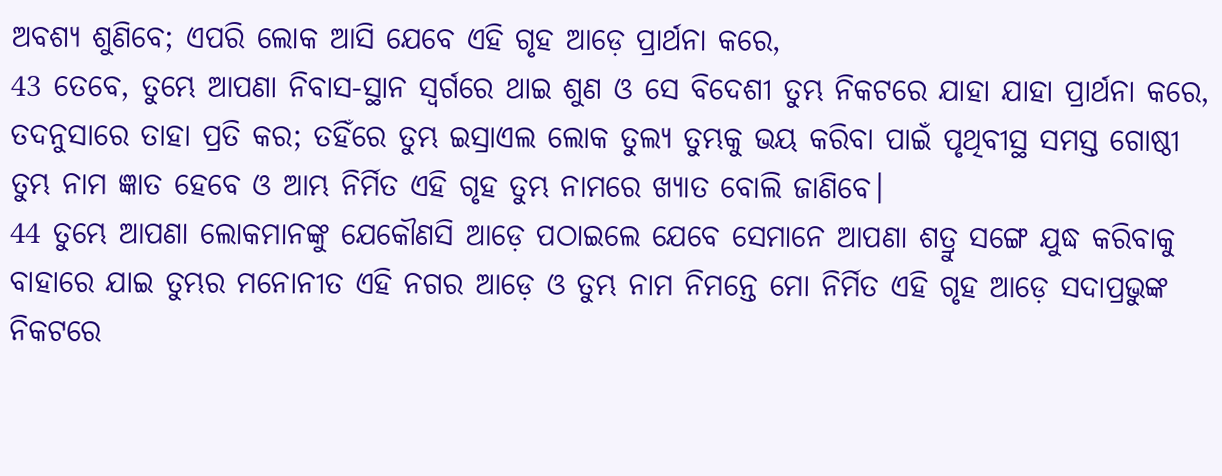ଅବଶ୍ୟ ଶୁଣିବେ; ଏପରି ଲୋକ ଆସି ଯେବେ ଏହି ଗୃହ ଆଡ଼େ ପ୍ରାର୍ଥନା କରେ,
43 ତେବେ, ତୁମ୍ଭେ ଆପଣା ନିବାସ-ସ୍ଥାନ ସ୍ୱର୍ଗରେ ଥାଇ ଶୁଣ ଓ ସେ ବିଦେଶୀ ତୁମ୍ଭ ନିକଟରେ ଯାହା ଯାହା ପ୍ରାର୍ଥନା କରେ, ତଦନୁସାରେ ତାହା ପ୍ରତି କର; ତହିଁରେ ତୁମ୍ଭ ଇସ୍ରାଏଲ ଲୋକ ତୁଲ୍ୟ ତୁମ୍ଭକୁ ଭୟ କରିବା ପାଇଁ ପୃଥିବୀସ୍ଥ ସମସ୍ତ ଗୋଷ୍ଠୀ ତୁମ୍ଭ ନାମ ଜ୍ଞାତ ହେବେ ଓ ଆମ୍ଭ ନିର୍ମିତ ଏହି ଗୃହ ତୁମ୍ଭ ନାମରେ ଖ୍ୟାତ ବୋଲି ଜାଣିବେ।
44 ତୁମ୍ଭେ ଆପଣା ଲୋକମାନଙ୍କୁ ଯେକୌଣସି ଆଡ଼େ ପଠାଇଲେ ଯେବେ ସେମାନେ ଆପଣା ଶତ୍ରୁ ସଙ୍ଗେ ଯୁଦ୍ଧ କରିବାକୁ ବାହାରେ ଯାଇ ତୁମ୍ଭର ମନୋନୀତ ଏହି ନଗର ଆଡ଼େ ଓ ତୁମ୍ଭ ନାମ ନିମନ୍ତେ ମୋ ନିର୍ମିତ ଏହି ଗୃହ ଆଡ଼େ ସଦାପ୍ରଭୁଙ୍କ ନିକଟରେ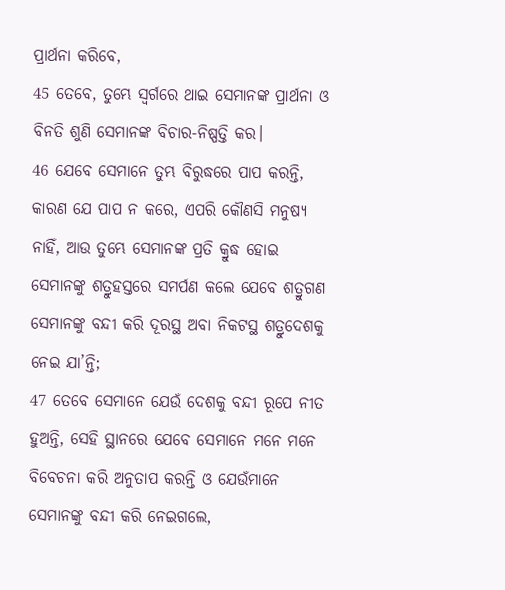ପ୍ରାର୍ଥନା କରିବେ,
45 ତେବେ, ତୁମ୍ଭେ ସ୍ୱର୍ଗରେ ଥାଇ ସେମାନଙ୍କ ପ୍ରାର୍ଥନା ଓ ବିନତି ଶୁଣି ସେମାନଙ୍କ ବିଚାର-ନିଷ୍ପତ୍ତି କର।
46 ଯେବେ ସେମାନେ ତୁମ୍ଭ ବିରୁଦ୍ଧରେ ପାପ କରନ୍ତି, କାରଣ ଯେ ପାପ ନ କରେ, ଏପରି କୌଣସି ମନୁଷ୍ୟ ନାହିଁ, ଆଉ ତୁମ୍ଭେ ସେମାନଙ୍କ ପ୍ରତି କ୍ରୁଦ୍ଧ ହୋଇ ସେମାନଙ୍କୁ ଶତ୍ରୁହସ୍ତରେ ସମର୍ପଣ କଲେ ଯେବେ ଶତ୍ରୁଗଣ ସେମାନଙ୍କୁ ବନ୍ଦୀ କରି ଦୂରସ୍ଥ ଅବା ନିକଟସ୍ଥ ଶତ୍ରୁଦେଶକୁ ନେଇ ଯା’ନ୍ତି;
47 ତେବେ ସେମାନେ ଯେଉଁ ଦେଶକୁ ବନ୍ଦୀ ରୂପେ ନୀତ ହୁଅନ୍ତି, ସେହି ସ୍ଥାନରେ ଯେବେ ସେମାନେ ମନେ ମନେ ବିବେଚନା କରି ଅନୁତାପ କରନ୍ତି ଓ ଯେଉଁମାନେ ସେମାନଙ୍କୁ ବନ୍ଦୀ କରି ନେଇଗଲେ,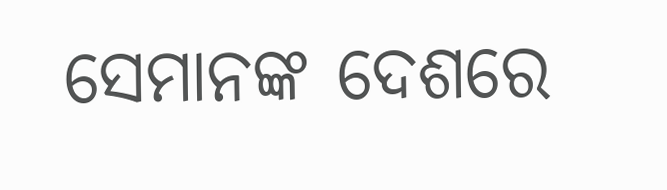ସେମାନଙ୍କ ଦେଶରେ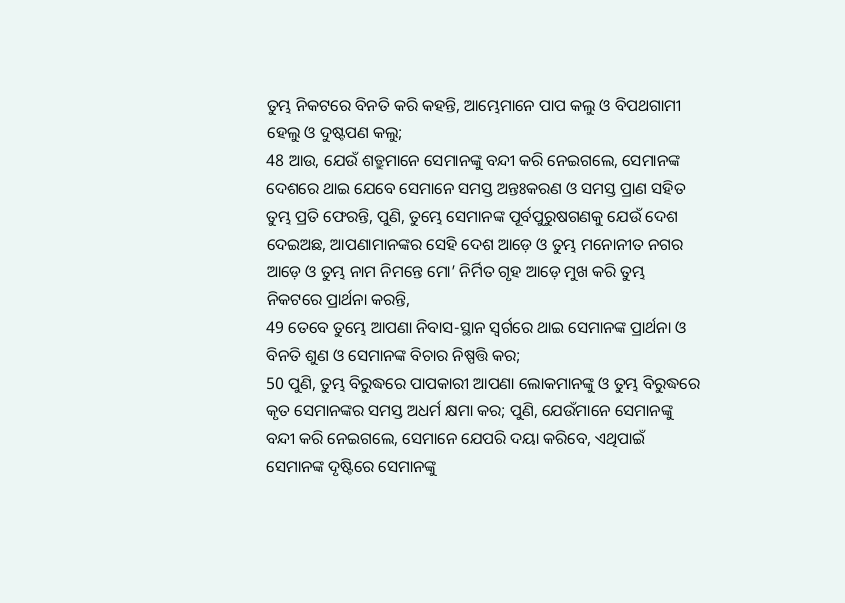ତୁମ୍ଭ ନିକଟରେ ବିନତି କରି କହନ୍ତି, ଆମ୍ଭେମାନେ ପାପ କଲୁ ଓ ବିପଥଗାମୀ ହେଲୁ ଓ ଦୁଷ୍ଟପଣ କଲୁ;
48 ଆଉ, ଯେଉଁ ଶତ୍ରୁମାନେ ସେମାନଙ୍କୁ ବନ୍ଦୀ କରି ନେଇଗଲେ, ସେମାନଙ୍କ ଦେଶରେ ଥାଇ ଯେବେ ସେମାନେ ସମସ୍ତ ଅନ୍ତଃକରଣ ଓ ସମସ୍ତ ପ୍ରାଣ ସହିତ ତୁମ୍ଭ ପ୍ରତି ଫେରନ୍ତି, ପୁଣି, ତୁମ୍ଭେ ସେମାନଙ୍କ ପୂର୍ବପୁରୁଷଗଣକୁ ଯେଉଁ ଦେଶ ଦେଇଅଛ, ଆପଣାମାନଙ୍କର ସେହି ଦେଶ ଆଡ଼େ ଓ ତୁମ୍ଭ ମନୋନୀତ ନଗର ଆଡ଼େ ଓ ତୁମ୍ଭ ନାମ ନିମନ୍ତେ ମୋ’ ନିର୍ମିତ ଗୃହ ଆଡ଼େ ମୁଖ କରି ତୁମ୍ଭ ନିକଟରେ ପ୍ରାର୍ଥନା କରନ୍ତି,
49 ତେବେ ତୁମ୍ଭେ ଆପଣା ନିବାସ-ସ୍ଥାନ ସ୍ୱର୍ଗରେ ଥାଇ ସେମାନଙ୍କ ପ୍ରାର୍ଥନା ଓ ବିନତି ଶୁଣ ଓ ସେମାନଙ୍କ ବିଚାର ନିଷ୍ପତ୍ତି କର;
50 ପୁଣି, ତୁମ୍ଭ ବିରୁଦ୍ଧରେ ପାପକାରୀ ଆପଣା ଲୋକମାନଙ୍କୁ ଓ ତୁମ୍ଭ ବିରୁଦ୍ଧରେ କୃତ ସେମାନଙ୍କର ସମସ୍ତ ଅଧର୍ମ କ୍ଷମା କର; ପୁଣି, ଯେଉଁମାନେ ସେମାନଙ୍କୁ ବନ୍ଦୀ କରି ନେଇଗଲେ, ସେମାନେ ଯେପରି ଦୟା କରିବେ, ଏଥିପାଇଁ ସେମାନଙ୍କ ଦୃଷ୍ଟିରେ ସେମାନଙ୍କୁ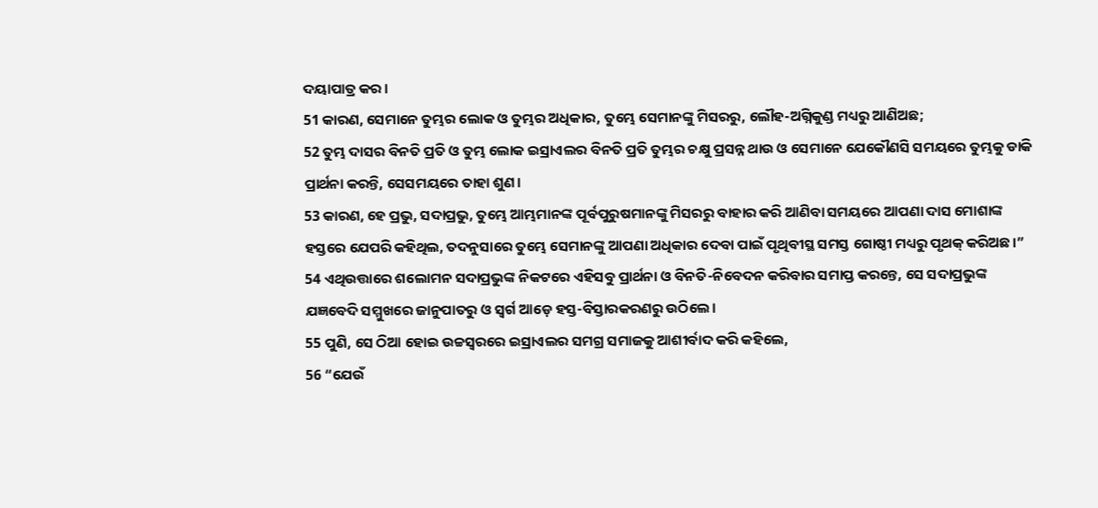ଦୟାପାତ୍ର କର।
51 କାରଣ, ସେମାନେ ତୁମ୍ଭର ଲୋକ ଓ ତୁମ୍ଭର ଅଧିକାର, ତୁମ୍ଭେ ସେମାନଙ୍କୁ ମିସରରୁ, ଲୌହ-ଅଗ୍ନିକୁଣ୍ଡ ମଧ୍ୟରୁ ଆଣିଅଛ;
52 ତୁମ୍ଭ ଦାସର ବିନତି ପ୍ରତି ଓ ତୁମ୍ଭ ଲୋକ ଇସ୍ରାଏଲର ବିନତି ପ୍ରତି ତୁମ୍ଭର ଚକ୍ଷୁ ପ୍ରସନ୍ନ ଥାଉ ଓ ସେମାନେ ଯେକୌଣସି ସମୟରେ ତୁମ୍ଭକୁ ଡାକି ପ୍ରାର୍ଥନା କରନ୍ତି, ସେସମୟରେ ତାହା ଶୁଣ।
53 କାରଣ, ହେ ପ୍ରଭୁ, ସଦାପ୍ରଭୁ, ତୁମ୍ଭେ ଆମ୍ଭମାନଙ୍କ ପୂର୍ବପୁରୁଷମାନଙ୍କୁ ମିସରରୁ ବାହାର କରି ଆଣିବା ସମୟରେ ଆପଣା ଦାସ ମୋଶାଙ୍କ ହସ୍ତରେ ଯେପରି କହିଥିଲ, ତଦନୁସାରେ ତୁମ୍ଭେ ସେମାନଙ୍କୁ ଆପଣା ଅଧିକାର ଦେବା ପାଇଁ ପୃଥିବୀସ୍ଥ ସମସ୍ତ ଗୋଷ୍ଠୀ ମଧ୍ୟରୁ ପୃଥକ୍‍ କରିଅଛ।”
54 ଏଥିଉତ୍ତାରେ ଶଲୋମନ ସଦାପ୍ରଭୁଙ୍କ ନିକଟରେ ଏହିସବୁ ପ୍ରାର୍ଥନା ଓ ବିନତି-ନିବେଦନ କରିବାର ସମାପ୍ତ କରନ୍ତେ, ସେ ସଦାପ୍ରଭୁଙ୍କ ଯଜ୍ଞବେଦି ସମ୍ମୁଖରେ ଜାନୁପାତରୁ ଓ ସ୍ୱର୍ଗ ଆଡ଼େ ହସ୍ତ-ବିସ୍ତାରକରଣରୁ ଉଠିଲେ।
55 ପୁଣି, ସେ ଠିଆ ହୋଇ ଉଚ୍ଚସ୍ୱରରେ ଇସ୍ରାଏଲର ସମଗ୍ର ସମାଜକୁ ଆଶୀର୍ବାଦ କରି କହିଲେ,
56 “ଯେଉଁ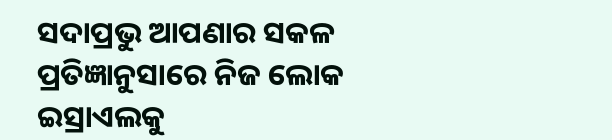ସଦାପ୍ରଭୁ ଆପଣାର ସକଳ ପ୍ରତିଜ୍ଞାନୁସାରେ ନିଜ ଲୋକ ଇସ୍ରାଏଲକୁ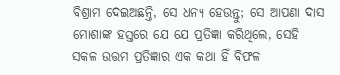ବିଶ୍ରାମ ଦେଇଅଛନ୍ତି, ସେ ଧନ୍ୟ ହେଉନ୍ତୁ; ସେ ଆପଣା ଦାସ ମୋଶାଙ୍କ ହସ୍ତରେ ଯେ ଯେ ପ୍ରତିଜ୍ଞା କରିଥିଲେ, ସେହି ସକଳ ଉତ୍ତମ ପ୍ରତିଜ୍ଞାର ଏକ କଥା ହିଁ ବିଫଳ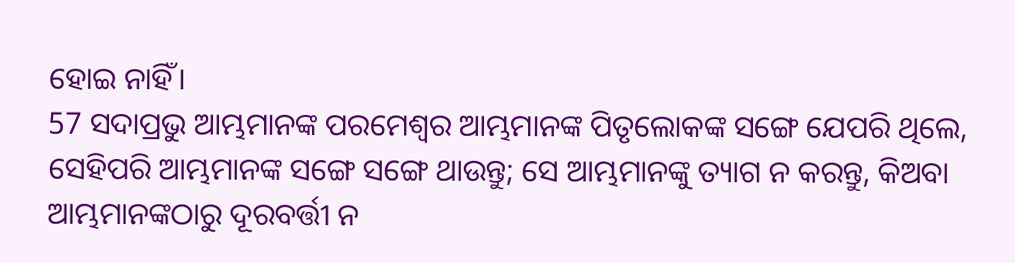ହୋଇ ନାହିଁ।
57 ସଦାପ୍ରଭୁ ଆମ୍ଭମାନଙ୍କ ପରମେଶ୍ୱର ଆମ୍ଭମାନଙ୍କ ପିତୃଲୋକଙ୍କ ସଙ୍ଗେ ଯେପରି ଥିଲେ, ସେହିପରି ଆମ୍ଭମାନଙ୍କ ସଙ୍ଗେ ସଙ୍ଗେ ଥାଉନ୍ତୁ; ସେ ଆମ୍ଭମାନଙ୍କୁ ତ୍ୟାଗ ନ କରନ୍ତୁ, କିଅବା ଆମ୍ଭମାନଙ୍କଠାରୁ ଦୂରବର୍ତ୍ତୀ ନ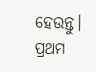ହେଉନ୍ତୁ।
ପ୍ରଥମ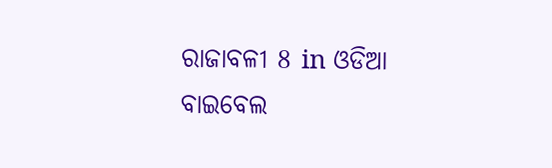ରାଜାବଳୀ 8 in ଓଡିଆ ବାଇବେଲ